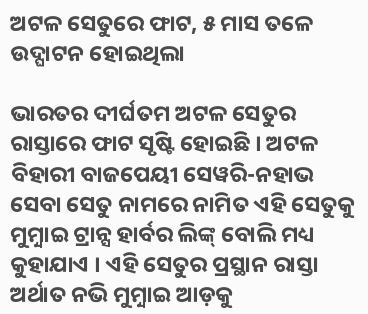ଅଟଳ ସେତୁରେ ଫାଟ, ୫ ମାସ ତଳେ ଉଦ୍ଘାଟନ ହୋଇଥିଲା

ଭାରତର ଦୀର୍ଘତମ ଅଟଳ ସେତୁର ରାସ୍ତାରେ ଫାଟ ସୃଷ୍ଟି ହୋଇଛି । ଅଟଳ ବିହାରୀ ବାଜପେୟୀ ସେୱରି-ନହାଭ ସେବା ସେତୁ ନାମରେ ନାମିତ ଏହି ସେତୁକୁ ମୁମ଼୍ବାଇ ଟ୍ରାନ୍ସ ହାର୍ବର ଲିଙ୍କ୍ ବୋଲି ମଧ୍ୟ କୁହାଯାଏ । ଏହି ସେତୁର ପ୍ରସ୍ଥାନ ରାସ୍ତା ଅର୍ଥାତ ନଭି ମୁମ଼୍ବାଇ ଆଡ଼କୁ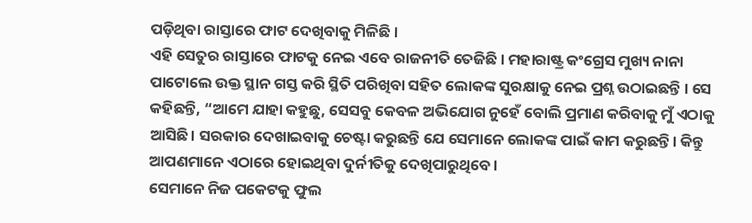ପଡ଼ିଥିବା ରାସ୍ତାରେ ଫାଟ ଦେଖିବାକୁ ମିଳିଛି ।
ଏହି ସେତୁର ରାସ୍ତାରେ ଫାଟକୁ ନେଇ ଏବେ ରାଜନୀତି ତେଜିଛି । ମହାରାଷ୍ଟ୍ର କଂଗ୍ରେସ ମୁଖ୍ୟ ନାନା ପାଟୋଲେ ଉକ୍ତ ସ୍ଥାନ ଗସ୍ତ କରି ସ୍ଥିତି ପରିଖିବା ସହିତ ଲୋକଙ୍କ ସୁରକ୍ଷାକୁ ନେଇ ପ୍ରଶ୍ନ ଉଠାଇଛନ୍ତି । ସେ କହିଛନ୍ତି, “ଆମେ ଯାହା କହୁଛୁ, ସେସବୁ କେବଳ ଅଭିଯୋଗ ନୁହେଁ ବୋଲି ପ୍ରମାଣ କରିବାକୁ ମୁଁ ଏଠାକୁ ଆସିଛି। ସରକାର ଦେଖାଇବାକୁ ଚେଷ୍ଟା କରୁଛନ୍ତି ଯେ ସେମାନେ ଲୋକଙ୍କ ପାଇଁ କାମ କରୁଛନ୍ତି। କିନ୍ତୁ ଆପଣମାନେ ଏଠାରେ ହୋଇଥିବା ଦୁର୍ନୀତିକୁ ଦେଖିପାରୁଥିବେ।
ସେମାନେ ନିଜ ପକେଟକୁ ଫୁଲ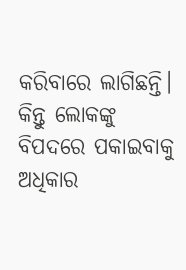କରିବାରେ ଲାଗିଛନ୍ତି। କିନ୍ତୁ ଲୋକଙ୍କୁ ବିପଦରେ ପକାଇବାକୁ ଅଧିକାର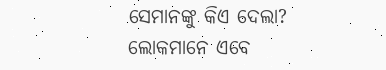ସେମାନଙ୍କୁ କିଏ ଦେଲା? ଲୋକମାନେ ଏବେ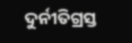ଦୁର୍ନୀତିଗ୍ରସ୍ତ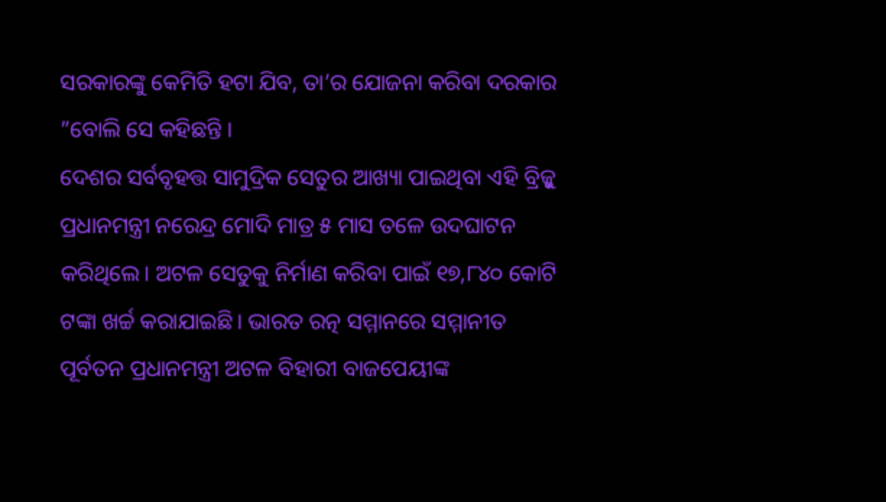ସରକାରଙ୍କୁ କେମିତି ହଟା ଯିବ, ତା’ର ଯୋଜନା କରିବା ଦରକାର ”ବୋଲି ସେ କହିଛନ୍ତି ।
ଦେଶର ସର୍ବବୃହତ୍ତ ସାମୁଦ୍ରିକ ସେତୁର ଆଖ୍ୟା ପାଇଥିବା ଏହି ବ୍ରିଜ୍କୁ ପ୍ରଧାନମନ୍ତ୍ରୀ ନରେନ୍ଦ୍ର ମୋଦି ମାତ୍ର ୫ ମାସ ତଳେ ଉଦଘାଟନ କରିଥିଲେ। ଅଟଳ ସେତୁକୁ ନିର୍ମାଣ କରିବା ପାଇଁ ୧୭,୮୪୦ କୋଟି ଟଙ୍କା ଖର୍ଚ୍ଚ କରାଯାଇଛି। ଭାରତ ରତ୍ନ ସମ୍ମାନରେ ସମ୍ମାନୀତ ପୂର୍ବତନ ପ୍ରଧାନମନ୍ତ୍ରୀ ଅଟଳ ବିହାରୀ ବାଜପେୟୀଙ୍କ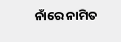ନାଁରେ ନାମିତ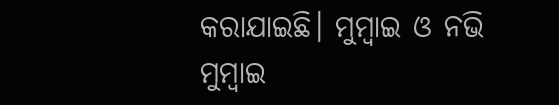କରାଯାଇଛି। ମୁମ୍ବାଇ ଓ ନଭି ମୁମ୍ବାଇ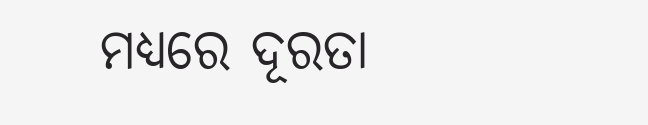ମଧ୍ୟରେ ଦୂରତା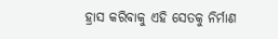ହ୍ରାସ କରିବାକୁ ଏହି ସେତକୁ ନିର୍ମାଣ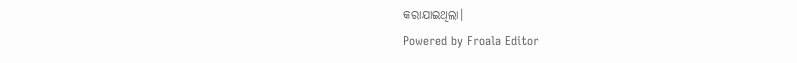କରାଯାଇଥିଲା।
Powered by Froala Editor